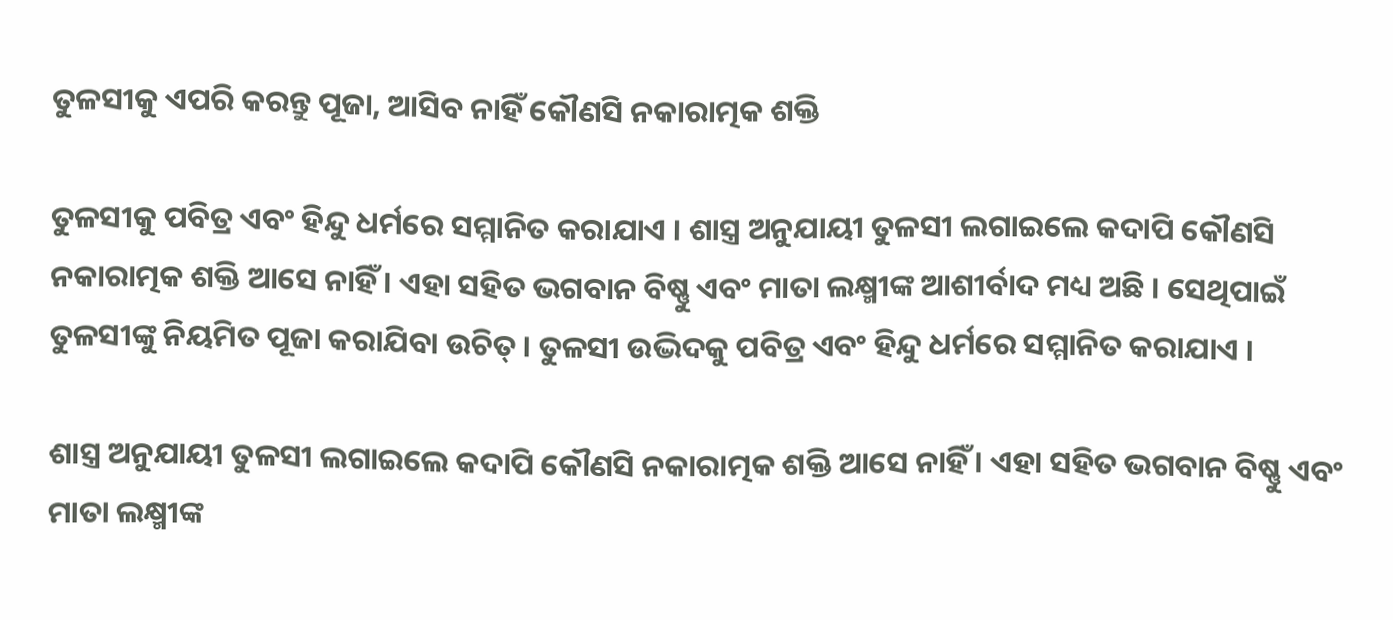ତୁଳସୀକୁ ଏପରି କରନ୍ତୁ ପୂଜା, ଆସିବ ନାହିଁ କୌଣସି ନକାରାତ୍ମକ ଶକ୍ତି

ତୁଳସୀକୁ ପବିତ୍ର ଏବଂ ହିନ୍ଦୁ ଧର୍ମରେ ସମ୍ମାନିତ କରାଯାଏ । ଶାସ୍ତ୍ର ଅନୁଯାୟୀ ତୁଳସୀ ଲଗାଇଲେ କଦାପି କୌଣସି ନକାରାତ୍ମକ ଶକ୍ତି ଆସେ ନାହିଁ । ଏହା ସହିତ ଭଗବାନ ବିଷ୍ଣୁ ଏବଂ ମାତା ଲକ୍ଷ୍ମୀଙ୍କ ଆଶୀର୍ବାଦ ମଧ୍ୟ ଅଛି । ସେଥିପାଇଁ ତୁଳସୀଙ୍କୁ ନିୟମିତ ପୂଜା କରାଯିବା ଉଚିତ୍ । ତୁଳସୀ ଉଦ୍ଭିଦକୁ ପବିତ୍ର ଏବଂ ହିନ୍ଦୁ ଧର୍ମରେ ସମ୍ମାନିତ କରାଯାଏ ।

ଶାସ୍ତ୍ର ଅନୁଯାୟୀ ତୁଳସୀ ଲଗାଇଲେ କଦାପି କୌଣସି ନକାରାତ୍ମକ ଶକ୍ତି ଆସେ ନାହିଁ । ଏହା ସହିତ ଭଗବାନ ବିଷ୍ଣୁ ଏବଂ ମାତା ଲକ୍ଷ୍ମୀଙ୍କ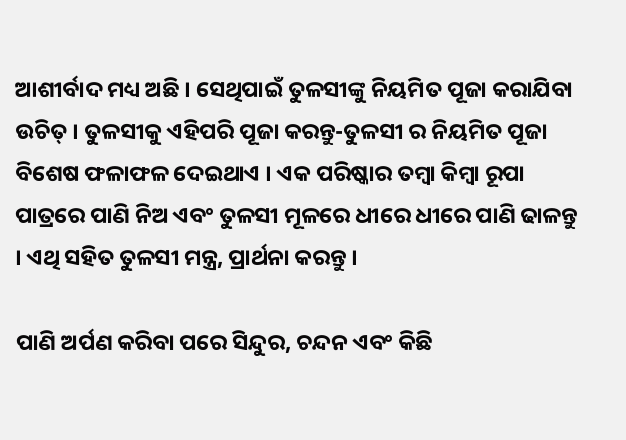ଆଶୀର୍ବାଦ ମଧ୍ୟ ଅଛି । ସେଥିପାଇଁ ତୁଳସୀଙ୍କୁ ନିୟମିତ ପୂଜା କରାଯିବା ଉଚିତ୍ । ତୁଳସୀକୁ ଏହିପରି ପୂଜା କରନ୍ତୁ-ତୁଳସୀ ର ନିୟମିତ ପୂଜା ବିଶେଷ ଫଳାଫଳ ଦେଇଥାଏ । ଏକ ପରିଷ୍କାର ତମ୍ବା କିମ୍ବା ରୂପା ପାତ୍ରରେ ପାଣି ନିଅ ଏବଂ ତୁଳସୀ ମୂଳରେ ଧୀରେ ଧୀରେ ପାଣି ଢାଳନ୍ତୁ । ଏଥି ସହିତ ତୁଳସୀ ମନ୍ତ୍ର, ପ୍ରାର୍ଥନା କରନ୍ତୁ ।

ପାଣି ଅର୍ପଣ କରିବା ପରେ ସିନ୍ଦୁର, ଚନ୍ଦନ ଏବଂ କିଛି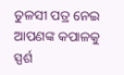ତୁଳସୀ ପତ୍ର ନେଇ ଆପଣଙ୍କ କପାଳକୁ ସ୍ପର୍ଶ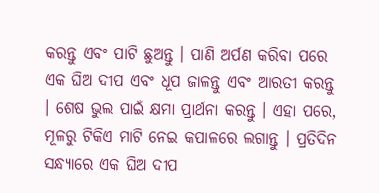କରନ୍ତୁ ଏବଂ ପାଟି ଛୁଅନ୍ତୁ । ପାଣି ଅର୍ପଣ କରିବା ପରେ ଏକ ଘିଅ ଦୀପ ଏବଂ ଧୂପ ଜାଳନ୍ତୁ ଏବଂ ଆରତୀ କରନ୍ତୁ । ଶେଷ ଭୁଲ ପାଇଁ କ୍ଷମା ପ୍ରାର୍ଥନା କରନ୍ତୁ । ଏହା ପରେ, ମୂଳରୁ ଟିକିଏ ମାଟି ନେଇ କପାଳରେ ଲଗାନ୍ତୁ । ପ୍ରତିଦିନ ସନ୍ଧ୍ୟାରେ ଏକ ଘିଅ ଦୀପ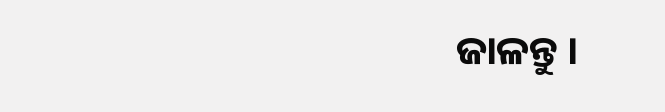ଜାଳନ୍ତୁ ।